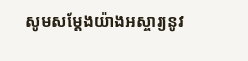សូមសម្ដែងយ៉ាងអស្ចារ្យនូវ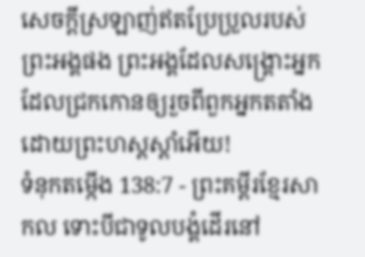សេចក្ដីស្រឡាញ់ឥតប្រែប្រួលរបស់ព្រះអង្គផង ព្រះអង្គដែលសង្គ្រោះអ្នកដែលជ្រកកោនឲ្យរួចពីពួកអ្នកតតាំង ដោយព្រះហស្តស្ដាំអើយ!
ទំនុកតម្កើង 138:7 - ព្រះគម្ពីរខ្មែរសាកល ទោះបីជាទូលបង្គំដើរនៅ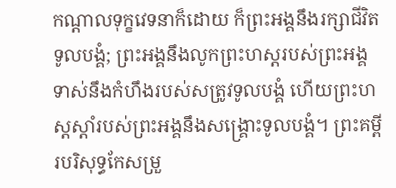កណ្ដាលទុក្ខវេទនាក៏ដោយ ក៏ព្រះអង្គនឹងរក្សាជីវិតទូលបង្គំ; ព្រះអង្គនឹងលូកព្រះហស្តរបស់ព្រះអង្គទាស់នឹងកំហឹងរបស់សត្រូវទូលបង្គំ ហើយព្រះហស្តស្ដាំរបស់ព្រះអង្គនឹងសង្គ្រោះទូលបង្គំ។ ព្រះគម្ពីរបរិសុទ្ធកែសម្រួ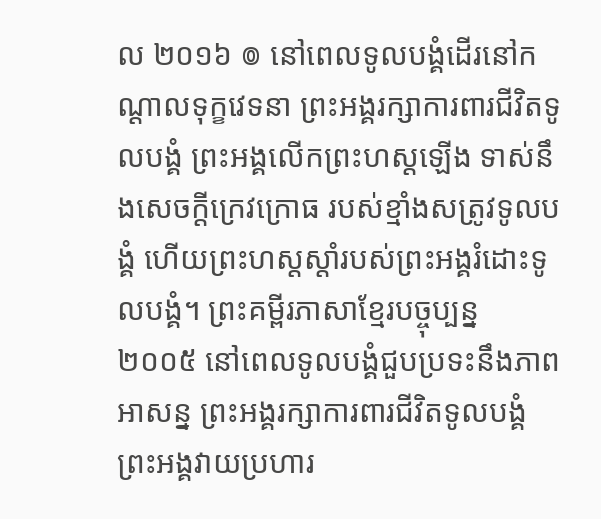ល ២០១៦ ៙ នៅពេលទូលបង្គំដើរនៅកណ្ដាលទុក្ខវេទនា ព្រះអង្គរក្សាការពារជីវិតទូលបង្គំ ព្រះអង្គលើកព្រះហស្តឡើង ទាស់នឹងសេចក្ដីក្រេវក្រោធ របស់ខ្មាំងសត្រូវទូលបង្គំ ហើយព្រះហស្តស្តាំរបស់ព្រះអង្គរំដោះទូលបង្គំ។ ព្រះគម្ពីរភាសាខ្មែរបច្ចុប្បន្ន ២០០៥ នៅពេលទូលបង្គំជួបប្រទះនឹងភាពអាសន្ន ព្រះអង្គរក្សាការពារជីវិតទូលបង្គំ ព្រះអង្គវាយប្រហារ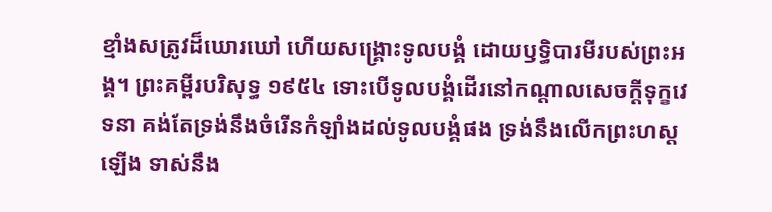ខ្មាំងសត្រូវដ៏ឃោរឃៅ ហើយសង្គ្រោះទូលបង្គំ ដោយឫទ្ធិបារមីរបស់ព្រះអង្គ។ ព្រះគម្ពីរបរិសុទ្ធ ១៩៥៤ ទោះបើទូលបង្គំដើរនៅកណ្តាលសេចក្ដីទុក្ខវេទនា គង់តែទ្រង់នឹងចំរើនកំឡាំងដល់ទូលបង្គំផង ទ្រង់នឹងលើកព្រះហស្តឡើង ទាស់នឹង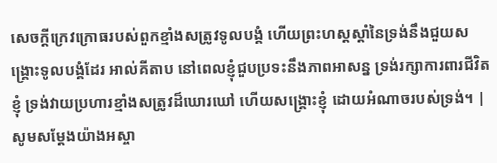សេចក្ដីក្រេវក្រោធរបស់ពួកខ្មាំងសត្រូវទូលបង្គំ ហើយព្រះហស្តស្តាំនៃទ្រង់នឹងជួយសង្គ្រោះទូលបង្គំដែរ អាល់គីតាប នៅពេលខ្ញុំជួបប្រទះនឹងភាពអាសន្ន ទ្រង់រក្សាការពារជីវិតខ្ញុំ ទ្រង់វាយប្រហារខ្មាំងសត្រូវដ៏ឃោរឃៅ ហើយសង្គ្រោះខ្ញុំ ដោយអំណាចរបស់ទ្រង់។ |
សូមសម្ដែងយ៉ាងអស្ចា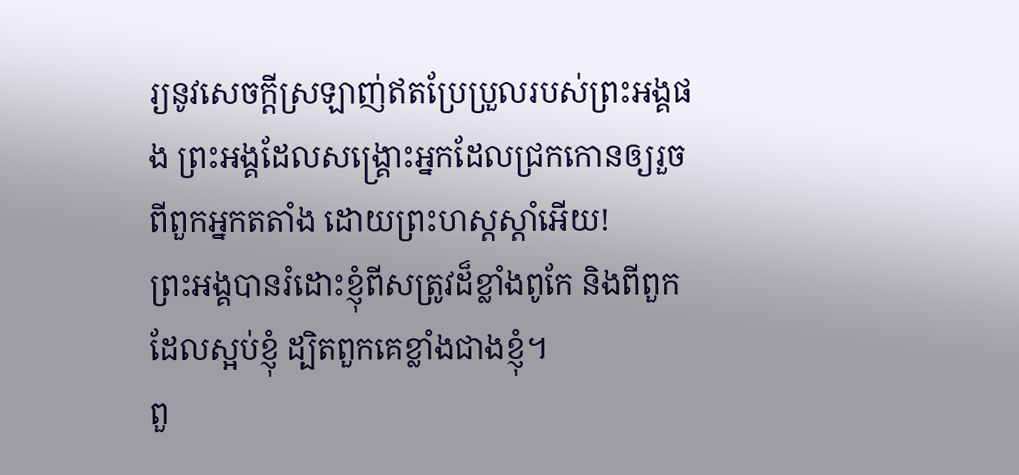រ្យនូវសេចក្ដីស្រឡាញ់ឥតប្រែប្រួលរបស់ព្រះអង្គផង ព្រះអង្គដែលសង្គ្រោះអ្នកដែលជ្រកកោនឲ្យរួចពីពួកអ្នកតតាំង ដោយព្រះហស្តស្ដាំអើយ!
ព្រះអង្គបានរំដោះខ្ញុំពីសត្រូវដ៏ខ្លាំងពូកែ និងពីពួកដែលស្អប់ខ្ញុំ ដ្បិតពួកគេខ្លាំងជាងខ្ញុំ។
ពួ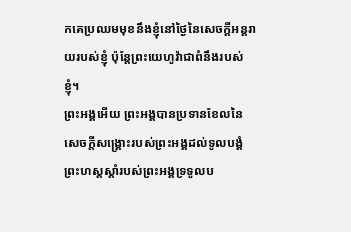កគេប្រឈមមុខនឹងខ្ញុំនៅថ្ងៃនៃសេចក្ដីអន្តរាយរបស់ខ្ញុំ ប៉ុន្តែព្រះយេហូវ៉ាជាពំនឹងរបស់ខ្ញុំ។
ព្រះអង្គអើយ ព្រះអង្គបានប្រទានខែលនៃសេចក្ដីសង្គ្រោះរបស់ព្រះអង្គដល់ទូលបង្គំ ព្រះហស្តស្ដាំរបស់ព្រះអង្គទ្រទូលប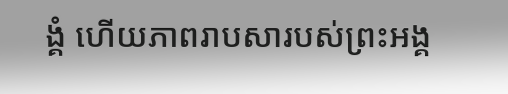ង្គំ ហើយភាពរាបសារបស់ព្រះអង្គ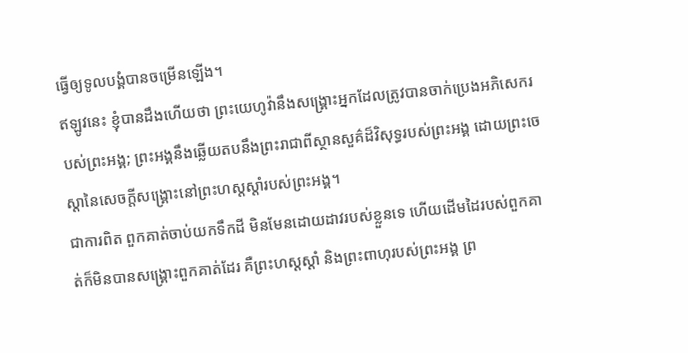ធ្វើឲ្យទូលបង្គំបានចម្រើនឡើង។
ឥឡូវនេះ ខ្ញុំបានដឹងហើយថា ព្រះយេហូវ៉ានឹងសង្គ្រោះអ្នកដែលត្រូវបានចាក់ប្រេងអភិសេករបស់ព្រះអង្គ; ព្រះអង្គនឹងឆ្លើយតបនឹងព្រះរាជាពីស្ថានសួគ៌ដ៏វិសុទ្ធរបស់ព្រះអង្គ ដោយព្រះចេស្ដានៃសេចក្ដីសង្គ្រោះនៅព្រះហស្តស្ដាំរបស់ព្រះអង្គ។
ជាការពិត ពួកគាត់ចាប់យកទឹកដី មិនមែនដោយដាវរបស់ខ្លួនទេ ហើយដើមដៃរបស់ពួកគាត់ក៏មិនបានសង្គ្រោះពួកគាត់ដែរ គឺព្រះហស្តស្ដាំ និងព្រះពាហុរបស់ព្រះអង្គ ព្រ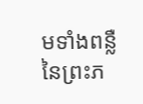មទាំងពន្លឺនៃព្រះភ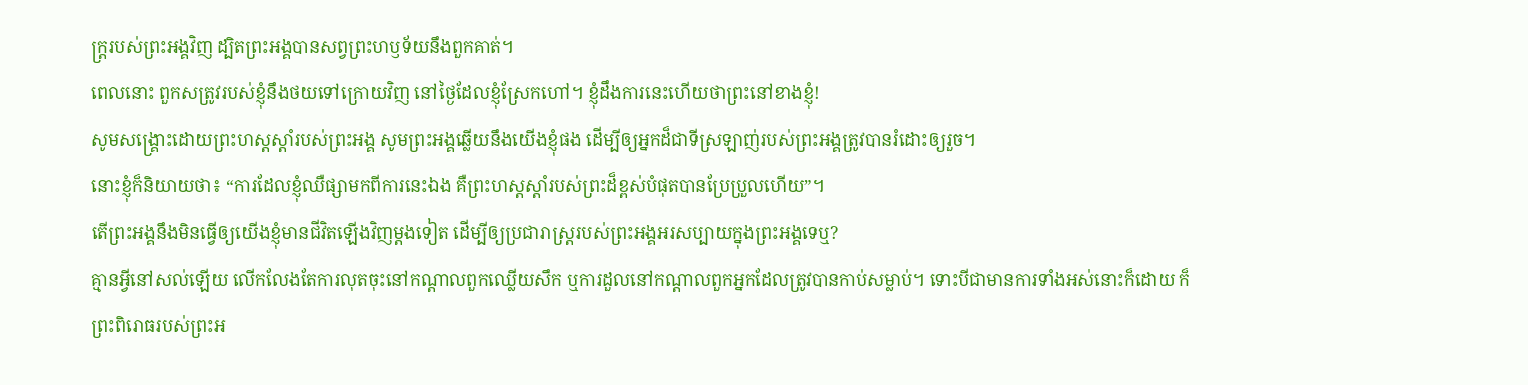ក្ត្ររបស់ព្រះអង្គវិញ ដ្បិតព្រះអង្គបានសព្វព្រះហឫទ័យនឹងពួកគាត់។
ពេលនោះ ពួកសត្រូវរបស់ខ្ញុំនឹងថយទៅក្រោយវិញ នៅថ្ងៃដែលខ្ញុំស្រែកហៅ។ ខ្ញុំដឹងការនេះហើយថាព្រះនៅខាងខ្ញុំ!
សូមសង្គ្រោះដោយព្រះហស្តស្ដាំរបស់ព្រះអង្គ សូមព្រះអង្គឆ្លើយនឹងយើងខ្ញុំផង ដើម្បីឲ្យអ្នកដ៏ជាទីស្រឡាញ់របស់ព្រះអង្គត្រូវបានរំដោះឲ្យរួច។
នោះខ្ញុំក៏និយាយថា៖ “ការដែលខ្ញុំឈឺផ្សាមកពីការនេះឯង គឺព្រះហស្តស្ដាំរបស់ព្រះដ៏ខ្ពស់បំផុតបានប្រែប្រួលហើយ”។
តើព្រះអង្គនឹងមិនធ្វើឲ្យយើងខ្ញុំមានជីវិតឡើងវិញម្ដងទៀត ដើម្បីឲ្យប្រជារាស្ត្ររបស់ព្រះអង្គអរសប្បាយក្នុងព្រះអង្គទេឬ?
គ្មានអ្វីនៅសល់ឡើយ លើកលែងតែការលុតចុះនៅកណ្ដាលពួកឈ្លើយសឹក ឬការដួលនៅកណ្ដាលពួកអ្នកដែលត្រូវបានកាប់សម្លាប់។ ទោះបីជាមានការទាំងអស់នោះក៏ដោយ ក៏ព្រះពិរោធរបស់ព្រះអ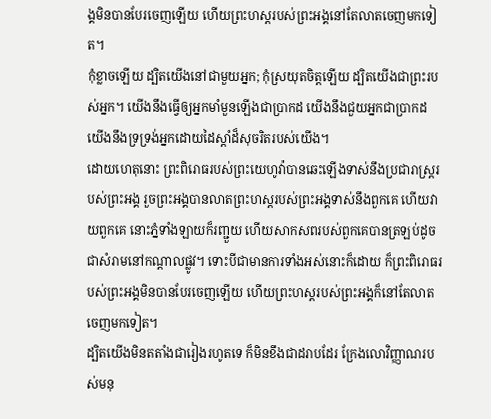ង្គមិនបានបែរចេញឡើយ ហើយព្រះហស្តរបស់ព្រះអង្គនៅតែលាតចេញមកទៀត។
កុំខ្លាចឡើយ ដ្បិតយើងនៅជាមួយអ្នក; កុំស្រយុតចិត្តឡើយ ដ្បិតយើងជាព្រះរបស់អ្នក។ យើងនឹងធ្វើឲ្យអ្នកមាំមួនឡើងជាប្រាកដ យើងនឹងជួយអ្នកជាប្រាកដ យើងនឹងទ្រទ្រង់អ្នកដោយដៃស្ដាំដ៏សុចរិតរបស់យើង។
ដោយហេតុនោះ ព្រះពិរោធរបស់ព្រះយេហូវ៉ាបានឆេះឡើងទាស់នឹងប្រជារាស្ត្ររបស់ព្រះអង្គ រួចព្រះអង្គបានលាតព្រះហស្តរបស់ព្រះអង្គទាស់នឹងពួកគេ ហើយវាយពួកគេ នោះភ្នំទាំងឡាយក៏រញ្ជួយ ហើយសាកសពរបស់ពួកគេបានត្រឡប់ដូចជាសំរាមនៅកណ្ដាលផ្លូវ។ ទោះបីជាមានការទាំងអស់នោះក៏ដោយ ក៏ព្រះពិរោធរបស់ព្រះអង្គមិនបានបែរចេញឡើយ ហើយព្រះហស្តរបស់ព្រះអង្គក៏នៅតែលាតចេញមកទៀត។
ដ្បិតយើងមិនតតាំងជារៀងរហូតទេ ក៏មិនខឹងជាដរាបដែរ ក្រែងលោវិញ្ញាណរបស់មនុ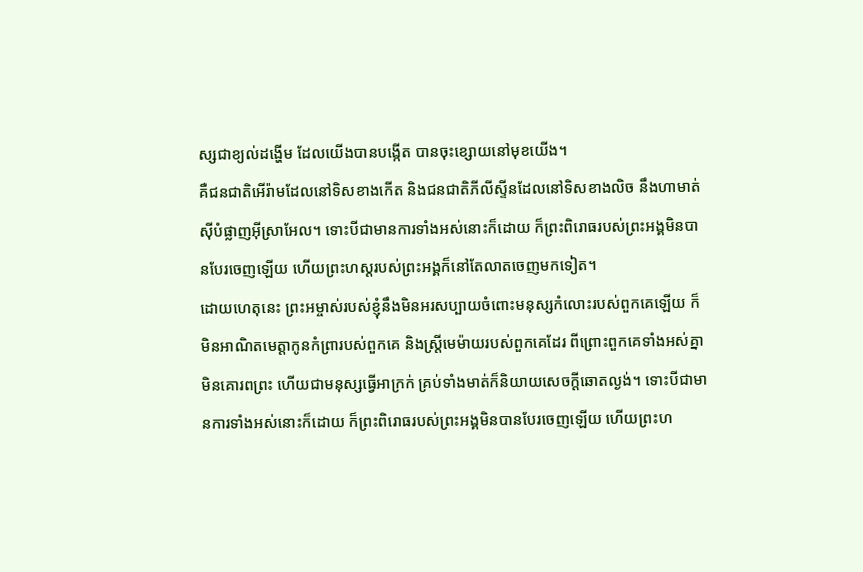ស្សជាខ្យល់ដង្ហើម ដែលយើងបានបង្កើត បានចុះខ្សោយនៅមុខយើង។
គឺជនជាតិអើរ៉ាមដែលនៅទិសខាងកើត និងជនជាតិភីលីស្ទីនដែលនៅទិសខាងលិច នឹងហាមាត់ស៊ីបំផ្លាញអ៊ីស្រាអែល។ ទោះបីជាមានការទាំងអស់នោះក៏ដោយ ក៏ព្រះពិរោធរបស់ព្រះអង្គមិនបានបែរចេញឡើយ ហើយព្រះហស្តរបស់ព្រះអង្គក៏នៅតែលាតចេញមកទៀត។
ដោយហេតុនេះ ព្រះអម្ចាស់របស់ខ្ញុំនឹងមិនអរសប្បាយចំពោះមនុស្សកំលោះរបស់ពួកគេឡើយ ក៏មិនអាណិតមេត្តាកូនកំព្រារបស់ពួកគេ និងស្ត្រីមេម៉ាយរបស់ពួកគេដែរ ពីព្រោះពួកគេទាំងអស់គ្នាមិនគោរពព្រះ ហើយជាមនុស្សធ្វើអាក្រក់ គ្រប់ទាំងមាត់ក៏និយាយសេចក្ដីឆោតល្ងង់។ ទោះបីជាមានការទាំងអស់នោះក៏ដោយ ក៏ព្រះពិរោធរបស់ព្រះអង្គមិនបានបែរចេញឡើយ ហើយព្រះហ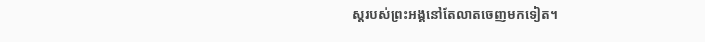ស្តរបស់ព្រះអង្គនៅតែលាតចេញមកទៀត។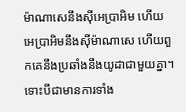ម៉ាណាសេនឹងស៊ីអេប្រាអិម ហើយអេប្រាអិមនឹងស៊ីម៉ាណាសេ ហើយពួកគេនឹងប្រឆាំងនឹងយូដាជាមួយគ្នា។ ទោះបីជាមានការទាំង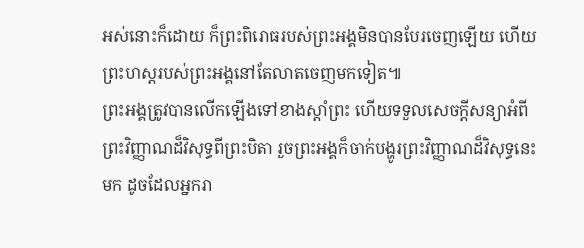អស់នោះក៏ដោយ ក៏ព្រះពិរោធរបស់ព្រះអង្គមិនបានបែរចេញឡើយ ហើយព្រះហស្តរបស់ព្រះអង្គនៅតែលាតចេញមកទៀត៕
ព្រះអង្គត្រូវបានលើកឡើងទៅខាងស្ដាំព្រះ ហើយទទួលសេចក្ដីសន្យាអំពីព្រះវិញ្ញាណដ៏វិសុទ្ធពីព្រះបិតា រួចព្រះអង្គក៏ចាក់បង្ហូរព្រះវិញ្ញាណដ៏វិសុទ្ធនេះមក ដូចដែលអ្នករា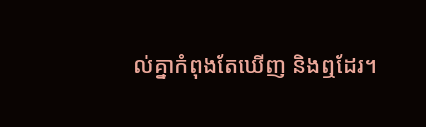ល់គ្នាកំពុងតែឃើញ និងឮដែរ។